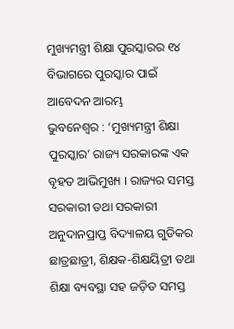ମୁଖ୍ୟମନ୍ତ୍ରୀ ଶିକ୍ଷା ପୁରସ୍କାରର ୧୪ ବିଭାଗରେ ପୁରସ୍କାର ପାଇଁ ଆବେଦନ ଆରମ୍ଭ
ଭୁବନେଶ୍ୱର : ‘ମୁଖ୍ୟମନ୍ତ୍ରୀ ଶିକ୍ଷା ପୁରସ୍କାର’ ରାଜ୍ୟ ସରକାରଙ୍କ ଏକ ବୃହତ ଆଭିମୁଖ୍ୟ । ରାଜ୍ୟର ସମସ୍ତ ସରକାରୀ ତଥା ସରକାରୀ ଅନୁଦାନପ୍ରାପ୍ତ ବିଦ୍ୟାଳୟ ଗୁଡିକର ଛାତ୍ରଛାତ୍ରୀ, ଶିକ୍ଷକ-ଶିକ୍ଷୟିତ୍ରୀ ତଥା ଶିକ୍ଷା ବ୍ୟବସ୍ଥା ସହ ଜଡ଼ିତ ସମସ୍ତ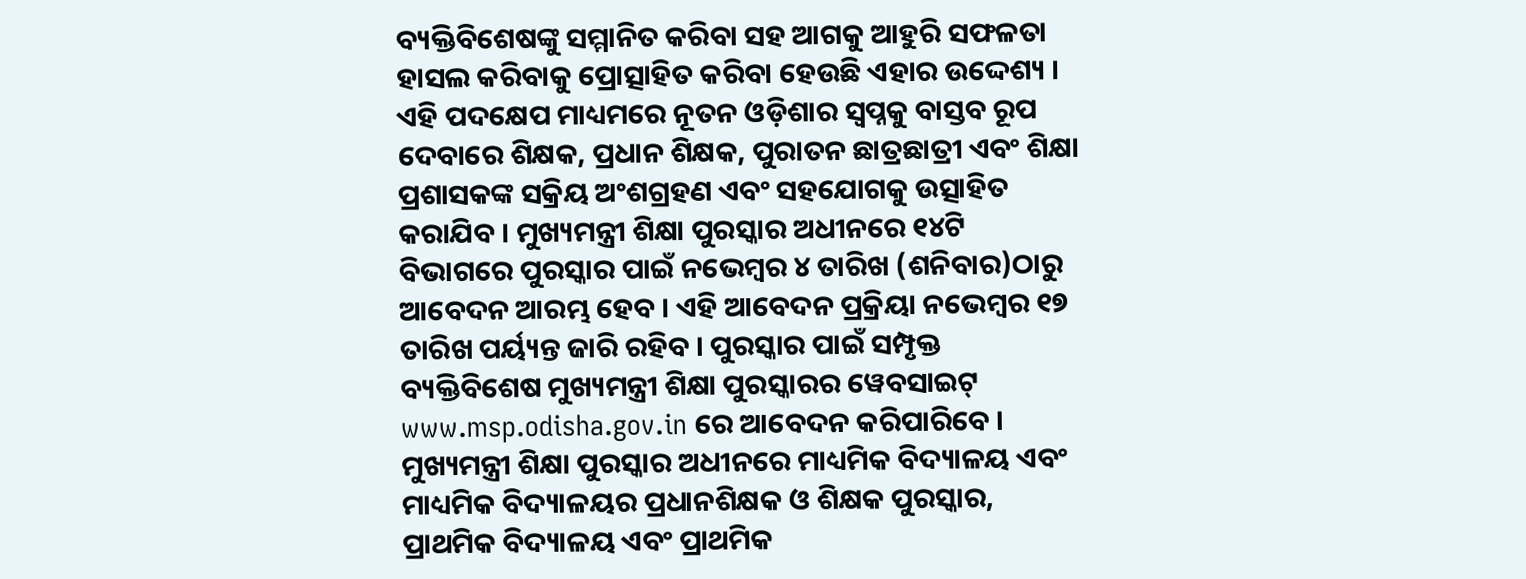ବ୍ୟକ୍ତିବିଶେଷଙ୍କୁ ସମ୍ମାନିତ କରିବା ସହ ଆଗକୁ ଆହୁରି ସଫଳତା ହାସଲ କରିବାକୁ ପ୍ରୋତ୍ସାହିତ କରିବା ହେଉଛି ଏହାର ଉଦ୍ଦେଶ୍ୟ । ଏହି ପଦକ୍ଷେପ ମାଧ୍ୟମରେ ନୂତନ ଓଡ଼ିଶାର ସ୍ୱପ୍ନକୁ ବାସ୍ତବ ରୂପ ଦେବାରେ ଶିକ୍ଷକ, ପ୍ରଧାନ ଶିକ୍ଷକ, ପୁରାତନ ଛାତ୍ରଛାତ୍ରୀ ଏବଂ ଶିକ୍ଷା ପ୍ରଶାସକଙ୍କ ସକ୍ରିୟ ଅଂଶଗ୍ରହଣ ଏବଂ ସହଯୋଗକୁ ଉତ୍ସାହିତ କରାଯିବ । ମୁଖ୍ୟମନ୍ତ୍ରୀ ଶିକ୍ଷା ପୁରସ୍କାର ଅଧୀନରେ ୧୪ଟି ବିଭାଗରେ ପୁରସ୍କାର ପାଇଁ ନଭେମ୍ବର ୪ ତାରିଖ (ଶନିବାର)ଠାରୁ ଆବେଦନ ଆରମ୍ଭ ହେବ । ଏହି ଆବେଦନ ପ୍ରକ୍ରିୟା ନଭେମ୍ବର ୧୭ ତାରିଖ ପର୍ୟ୍ୟନ୍ତ ଜାରି ରହିବ । ପୁରସ୍କାର ପାଇଁ ସମ୍ପୃକ୍ତ ବ୍ୟକ୍ତିବିଶେଷ ମୁଖ୍ୟମନ୍ତ୍ରୀ ଶିକ୍ଷା ପୁରସ୍କାରର ୱେବସାଇଟ୍ www.msp.odisha.gov.in ରେ ଆବେଦନ କରିପାରିବେ ।
ମୁଖ୍ୟମନ୍ତ୍ରୀ ଶିକ୍ଷା ପୁରସ୍କାର ଅଧୀନରେ ମାଧ୍ୟମିକ ବିଦ୍ୟାଳୟ ଏବଂ ମାଧ୍ୟମିକ ବିଦ୍ୟାଳୟର ପ୍ରଧାନଶିକ୍ଷକ ଓ ଶିକ୍ଷକ ପୁରସ୍କାର, ପ୍ରାଥମିକ ବିଦ୍ୟାଳୟ ଏବଂ ପ୍ରାଥମିକ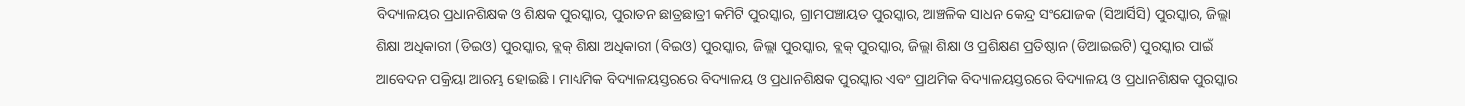ବିଦ୍ୟାଳୟର ପ୍ରଧାନଶିକ୍ଷକ ଓ ଶିକ୍ଷକ ପୁରସ୍କାର, ପୁରାତନ ଛାତ୍ରଛାତ୍ରୀ କମିଟି ପୁରସ୍କାର, ଗ୍ରାମପଞ୍ଚାୟତ ପୁରସ୍କାର, ଆଞ୍ଚଳିକ ସାଧନ କେନ୍ଦ୍ର ସଂଯୋଜକ (ସିଆର୍ସିସି) ପୁରସ୍କାର, ଜିଲ୍ଲା ଶିକ୍ଷା ଅଧିକାରୀ (ଡିଇଓ) ପୁରସ୍କାର, ବ୍ଲକ୍ ଶିକ୍ଷା ଅଧିକାରୀ (ବିଇଓ) ପୁରସ୍କାର, ଜିଲ୍ଲା ପୁରସ୍କାର, ବ୍ଲକ୍ ପୁରସ୍କାର, ଜିଲ୍ଲା ଶିକ୍ଷା ଓ ପ୍ରଶିକ୍ଷଣ ପ୍ରତିଷ୍ଠାନ (ଡିଆଇଇଟି) ପୁରସ୍କାର ପାଇଁ ଆବେଦନ ପକ୍ରିୟା ଆରମ୍ଭ ହୋଇଛି । ମାଧ୍ୟମିକ ବିଦ୍ୟାଳୟସ୍ତରରେ ବିଦ୍ୟାଳୟ ଓ ପ୍ରଧାନଶିକ୍ଷକ ପୁରସ୍କାର ଏବଂ ପ୍ରାଥମିକ ବିଦ୍ୟାଳୟସ୍ତରରେ ବିଦ୍ୟାଳୟ ଓ ପ୍ରଧାନଶିକ୍ଷକ ପୁରସ୍କାର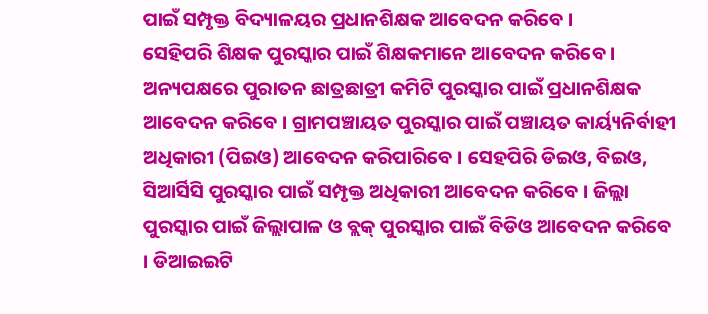ପାଇଁ ସମ୍ପୃକ୍ତ ବିଦ୍ୟାଳୟର ପ୍ରଧାନଶିକ୍ଷକ ଆବେଦନ କରିବେ ।
ସେହିପରି ଶିକ୍ଷକ ପୁରସ୍କାର ପାଇଁ ଶିକ୍ଷକମାନେ ଆବେଦନ କରିବେ । ଅନ୍ୟପକ୍ଷରେ ପୁରାତନ ଛାତ୍ରଛାତ୍ରୀ କମିଟି ପୁରସ୍କାର ପାଇଁ ପ୍ରଧାନଶିକ୍ଷକ ଆବେଦନ କରିବେ । ଗ୍ରାମପଞ୍ଚାୟତ ପୁରସ୍କାର ପାଇଁ ପଞ୍ଚାୟତ କାର୍ୟ୍ୟନିର୍ବାହୀ ଅଧିକାରୀ (ପିଇଓ) ଆବେଦନ କରିପାରିବେ । ସେହପିରି ଡିଇଓ, ବିଇଓ, ସିଆର୍ସିସି ପୁରସ୍କାର ପାଇଁ ସମ୍ପୃକ୍ତ ଅଧିକାରୀ ଆବେଦନ କରିବେ । ଜିଲ୍ଲା ପୁରସ୍କାର ପାଇଁ ଜିଲ୍ଲାପାଳ ଓ ବ୍ଲକ୍ ପୁରସ୍କାର ପାଇଁ ବିଡିଓ ଆବେଦନ କରିବେ । ଡିଆଇଇଟି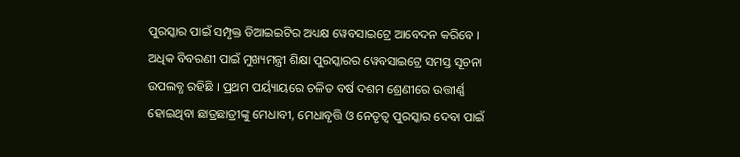ପୁରସ୍କାର ପାଇଁ ସମ୍ପୃକ୍ତ ଡିଆଇଇଟିର ଅଧ୍ୟକ୍ଷ ୱେବସାଇଟ୍ରେ ଆବେଦନ କରିବେ । ଅଧିକ ବିବରଣୀ ପାଇଁ ମୁଖ୍ୟମନ୍ତ୍ରୀ ଶିକ୍ଷା ପୁରସ୍କାରର ୱେବସାଇଟ୍ରେ ସମସ୍ତ ସୂଚନା ଉପଲବ୍ଧ ରହିଛି । ପ୍ରଥମ ପର୍ୟ୍ୟାୟରେ ଚଳିତ ବର୍ଷ ଦଶମ ଶ୍ରେଣୀରେ ଉତ୍ତୀର୍ଣ୍ଣ ହୋଇଥିବା ଛାତ୍ରଛାତ୍ରୀଙ୍କୁ ମେଧାବୀ, ମେଧାବୃତ୍ତି ଓ ନେତୃତ୍ୱ ପୁରସ୍କାର ଦେବା ପାଇଁ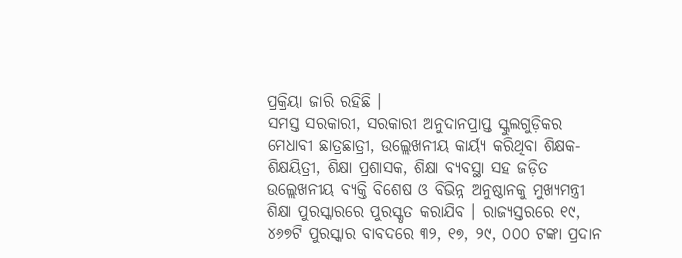ପ୍ରକ୍ରିୟା ଜାରି ରହିଛି ।
ସମସ୍ତ ସରକାରୀ, ସରକାରୀ ଅନୁଦାନପ୍ରାପ୍ତ ସ୍କୁଲଗୁଡ଼ିକର ମେଧାବୀ ଛାତ୍ରଛାତ୍ରୀ, ଉଲ୍ଲେଖନୀୟ କାର୍ୟ୍ୟ କରିଥିବା ଶିକ୍ଷକ-ଶିକ୍ଷୟିତ୍ରୀ, ଶିକ୍ଷା ପ୍ରଶାସକ, ଶିକ୍ଷା ବ୍ୟବସ୍ଥା ସହ ଜଡ଼ିତ ଉଲ୍ଲେଖନୀୟ ବ୍ୟକ୍ତି ବିଶେଷ ଓ ବିଭିନ୍ନ ଅନୁଷ୍ଠାନକୁ ମୁଖ୍ୟମନ୍ତ୍ରୀ ଶିକ୍ଷା ପୁରସ୍କାରରେ ପୁରସ୍କୃତ କରାଯିବ । ରାଜ୍ୟସ୍ତରରେ ୧୯, ୪୬୭ଟି ପୁରସ୍କାର ବାବଦରେ ୩୨, ୧୭, ୨୯, ୦୦୦ ଟଙ୍କା ପ୍ରଦାନ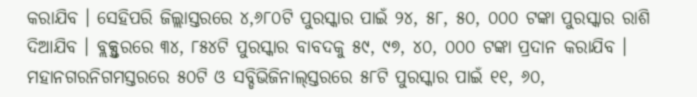କରାଯିବ । ସେହିପରି ଜିଲ୍ଲାସ୍ତରରେ ୪,୬୮୦ଟି ପୁରସ୍କାର ପାଇଁ ୨୪, ୫୮, ୫୦, ୦୦୦ ଟଙ୍କା ପୁରସ୍କାର ରାଶି ଦିଆଯିବ । ବ୍ଲକ୍ସ୍ତରରେ ୩୪, ୮୫୪ଟି ପୁରସ୍କାର ବାବଦକୁ ୫୯, ୯୭, ୪୦, ୦୦୦ ଟଙ୍କା ପ୍ରଦାନ କରାଯିବ । ମହାନଗରନିଗମସ୍ତରରେ ୫୦ଟି ଓ ସବ୍ଡିଭିଜିନାଲ୍ସ୍ତରରେ ୫୮ଟି ପୁରସ୍କାର ପାଇଁ ୧୧, ୬୦,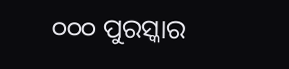୦୦୦ ପୁରସ୍କାର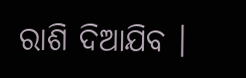ରାଶି ଦିଆଯିବ ।